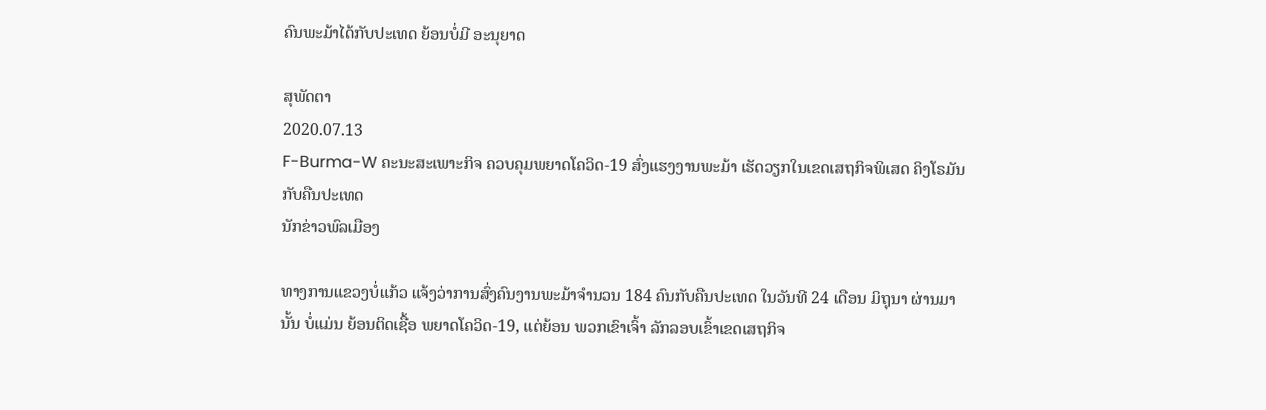ຄົນພະມ້າໄດ້ກັບປະເທດ ຍ້ອນບໍ່ມີ ອະນຸຍາດ

ສຸພັດຕາ
2020.07.13
F-Burma-W ຄະນະສະເພາະກິຈ ຄວບຄຸມພຍາດໂຄວິດ-19 ສົ່ງແຮງງານພະມ້າ ເຮັດວຽກໃນເຂດເສຖກິຈພິເສດ ຄິງໂຣມັນ ກັບຄືນປະເທດ
ນັກຂ່າວພົລເມືອງ

ທາງການແຂວງບໍ່ແກ້ວ ແຈ້ງວ່າການສົ່ງຄົນງານພະມ້າຈໍານວນ 184 ຄົນກັບຄືນປະເທດ ໃນວັນທີ 24 ເດືອນ ມິຖຸນາ ຜ່ານມານັ້ນ ບໍ່ແມ່ນ ຍ້ອນຕິດເຊື້ອ ພຍາດໂຄວິດ-19, ແຕ່ຍ້ອນ ພວກເຂົາເຈົ້າ ລັກລອບເຂົ້າເຂດເສຖກິຈ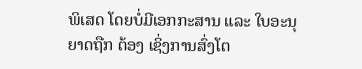ພິເສດ ໂດຍບໍ່ມີເອກກະສານ ແລະ ໃບອະນຸຍາດຖືກ ຕ້ອງ ເຊິ່ງການສົ່ງໂຕ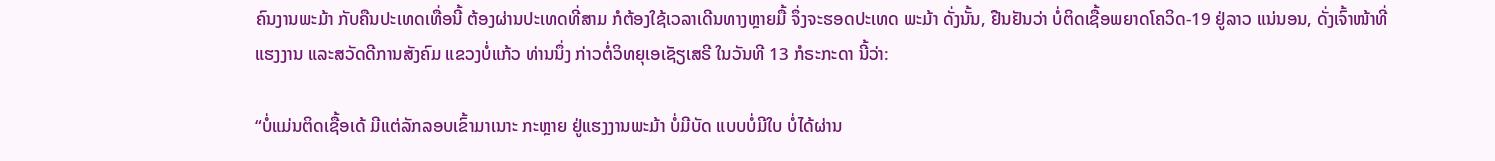ຄົນງານພະມ້າ ກັບຄືນປະເທດເທື່ອນີ້ ຕ້ອງຜ່ານປະເທດທີ່ສາມ ກໍຕ້ອງໃຊ້ເວລາເດີນທາງຫຼາຍມື້ ຈຶ່ງຈະຮອດປະເທດ ພະມ້າ ດັ່ງນັ້ນ, ຢືນຢັນວ່າ ບໍ່ຕິດເຊື້ອພຍາດໂຄວິດ-19 ຢູ່ລາວ ແນ່ນອນ, ດັ່ງເຈົ້າໜ້າທີ່ ແຮງງານ ແລະສວັດດີການສັງຄົມ ແຂວງບໍ່ແກ້ວ ທ່ານນຶ່ງ ກ່າວຕໍ່ວິທຍຸເອເຊັຽເສຣີ ໃນວັນທີ 13 ກໍຣະກະດາ ນີ້ວ່າ:

“ບໍ່ແມ່ນຕິດເຊື້ອເດ້ ມີແຕ່ລັກລອບເຂົ້າມາເນາະ ກະຫຼາຍ ຢູ່ແຮງງານພະມ້າ ບໍ່ມີບັດ ແບບບໍ່ມີໃບ ບໍ່ໄດ້ຜ່ານ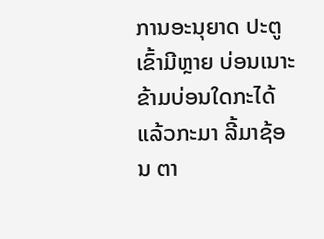ການອະນຸຍາດ ປະຕູເຂົ້າມີຫຼາຍ ບ່ອນເນາະຂ້າມບ່ອນໃດກະໄດ້ ແລ້ວກະມາ ລີ້ມາຊ້ອນ ຕາ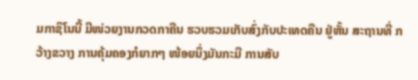ມກາຊິໂນນີ້ ມີໜ່ວຍງານກວດກາຄືນ ຮວບຮວມເກັບສົ່ງກັບປະເທດຄືນ ຢູ່ຫັ້ນ ສະຖານທີ່ ກວ້າງຂວາງ ການຄຸ້ມຄອງກໍຍາກໆ ໜ້ອຍນຶ່ງມັນກະມີ ການສັບ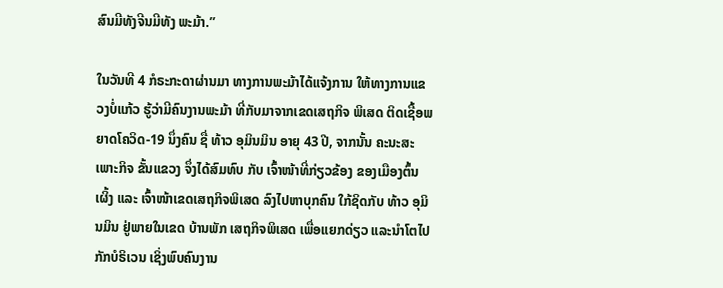ສົນມີທັງຈີນມີທັງ ພະມ້າ.”

ໃນວັນທີ 4 ກໍຣະກະດາຜ່ານມາ ທາງການພະມ້າໄດ້ແຈ້ງການ ໃຫ້ທາງການແຂວງບໍ່ແກ້ວ ຮູ້ວ່າມີຄົນງານພະມ້າ ທີ່ກັບມາຈາກເຂດເສຖກິຈ ພິເສດ ຕິດເຊື້ອພຍາດໂຄວິດ-19 ນຶ່ງຄົນ ຊື່ ທ້າວ ອຸມິນມິນ ອາຍຸ 43 ປີ, ຈາກນັ້ນ ຄະນະສະເພາະກິຈ ຂັ້ນແຂວງ ຈຶ່ງໄດ້ສົມທົບ ກັບ ເຈົ້າໜ້າທີ່ກ່ຽວຂ້ອງ ຂອງເມືອງຕົ້ນເຜິ້ງ ແລະ ເຈົ້າໜ້າເຂດເສຖກິຈພິເສດ ລົງໄປຫາບຸກຄົນ ໃກ້ຊິດກັບ ທ້າວ ອຸມິນມິນ ຢູ່ພາຍໃນເຂດ ບ້ານພັກ ເສຖກິຈພິເສດ ເພື່ອແຍກດ່ຽວ ແລະນໍາໂຕໄປກັກບໍຣິເວນ ເຊິ່ງພົບຄົນງານ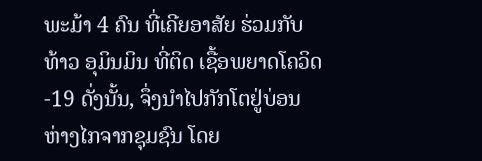ພະມ້າ 4 ຄົນ ທີ່ເຄີຍອາສັຍ ຮ່ວມກັບທ້າວ ອຸມິນມິນ ທີ່ຕິດ ເຊື້ອພຍາດໂຄວິດ-19 ດັ່ງນັ້ນ, ຈຶ່ງນໍາໄປກັກໂຕຢູ່ບ່ອນຫ່າງໄກຈາກຊຸມຊົນ ໂດຍ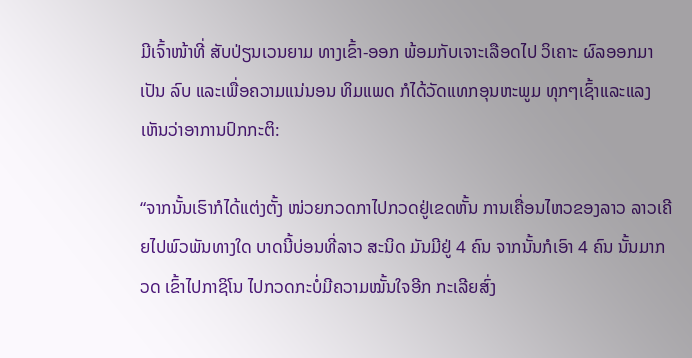ມີເຈົ້າໜ້າທີ່ ສັບປ່ຽນເວນຍາມ ທາງເຂົ້າ-ອອກ ພ້ອມກັບເຈາະເລືອດໄປ ວິເຄາະ ຜົລອອກມາເປັນ ລົບ ແລະເພື່ອຄວາມແນ່ນອນ ທິມແພດ ກໍໄດ້ວັດແທກອຸນຫະພູມ ທຸກໆເຊົ້າແລະແລງ ເຫັນວ່າອາການປົກກະຕິ:

“ຈາກນັ້ນເຮົາກໍໄດ້ແຕ່ງຕັ້ງ ໜ່ວຍກວດກາໄປກວດຢູ່ເຂດຫັ້ນ ການເຄື່ອນໄຫວຂອງລາວ ລາວເຄີຍໄປພົວພັນທາງໃດ ບາດນີ້ບ່ອນທີ່ລາວ ສະນິດ ມັນມີຢູ່ 4 ຄົນ ຈາກນັ້ນກໍເອົາ 4 ຄົນ ນັ້ນມາກວດ ເຂົ້າໄປກາຊິໂນ ໄປກວດກະບໍ່ມີຄວາມໝັ້ນໃຈອີກ ກະເລີຍສົ່ງ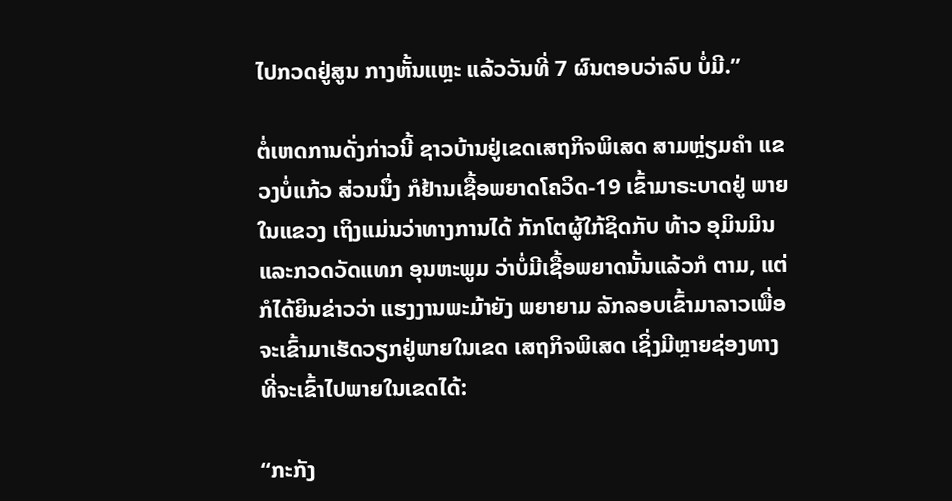ໄປກວດຢູ່ສູນ ກາງຫັ້ນແຫຼະ ແລ້ວວັນທີ່ 7 ຜົນຕອບວ່າລົບ ບໍ່ມີ.”

ຕໍ່ເຫດການດັ່ງກ່າວນີ້ ຊາວບ້ານຢູ່ເຂດເສຖກິຈພິເສດ ສາມຫຼ່ຽມຄໍາ ແຂວງບໍ່ແກ້ວ ສ່ວນນຶ່ງ ກໍຢ້ານເຊື້ອພຍາດໂຄວິດ-19 ເຂົ້າມາຣະບາດຢູ່ ພາຍໃນແຂວງ ເຖິງແມ່ນວ່າທາງການໄດ້ ກັກໂຕຜູ້ໃກ້ຊິດກັບ ທ້າວ ອຸມິນມິນ ແລະກວດວັດແທກ ອຸນຫະພູມ ວ່າບໍ່ມີເຊື້ອພຍາດນັ້ນແລ້ວກໍ ຕາມ, ແຕ່ກໍໄດ້ຍິນຂ່າວວ່າ ແຮງງານພະມ້າຍັງ ພຍາຍາມ ລັກລອບເຂົ້າມາລາວເພື່ອ ຈະເຂົ້າມາເຮັດວຽກຢູ່ພາຍໃນເຂດ ເສຖກິຈພິເສດ ເຊິ່ງມີຫຼາຍຊ່ອງທາງ ທີ່ຈະເຂົ້າໄປພາຍໃນເຂດໄດ້:

“ກະກັງ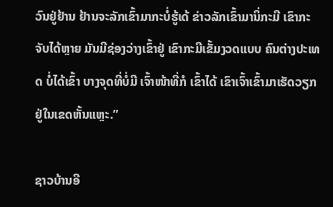ວົນຢູ່ຢ້ານ ຢ້ານຈະລັກເຂົ້າມາກະບໍ່ຮູ້ເດ້ ຂ່າວລັກເຂົ້າມານິ່ກະມີ ເຂົາກະຈັບໄດ້ຫຼາຍ ມັນມີຊ່ອງວ່າງເຂົ້າຢູ່ ເຂົາກະມີເຂັ້ມງວດແບບ ຄົນຕ່າງປະເທດ ບໍ່ໄດ້ເຂົ້າ ບາງຈຸດທີ່ບໍ່ມີ ເຈົ້າໜ້າທີ່ກໍ ເຂົ້າໄດ້ ເຂົາເຈົ້າເຂົ້າມາເຮັດວຽກ ຢູ່ໃນເຂດຫັ້ນແຫຼະ.”

ຊາວບ້ານອີ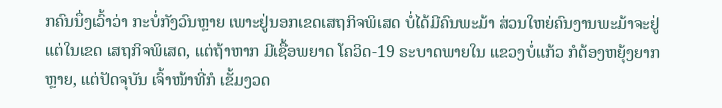ກຄົນນຶ່ງເວົ້າວ່າ ກະບໍ່ກັງວົນຫຼາຍ ເພາະຢູ່ນອກເຂດເສຖກິຈພິເສດ ບໍ່ໄດ້ມີຄົນພະມ້າ ສ່ວນໃຫຍ່ຄົນງານພະມ້າຈະຢູ່ແຕ່ໃນເຂດ ເສຖກິຈພິເສດ, ແຕ່ຖ້າຫາກ ມີເຊື້ອພຍາດ ໂຄວິດ-19 ຣະບາດພາຍໃນ ແຂວງບໍ່ແກ້ວ ກໍຕ້ອງຫຍຸ້ງຍາກຫຼາຍ, ແຕ່ປັດຈຸບັນ ເຈົ້າໜ້າທີ່ກໍ ເຂັ້ມງວດ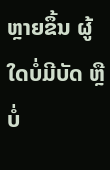ຫຼາຍຂຶ້ນ ຜູ້ໃດບໍ່ມີບັດ ຫຼືບໍ່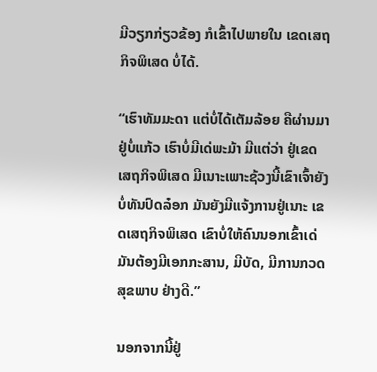ມີວຽກກ່ຽວຂ້ອງ ກໍເຂົ້າໄປພາຍໃນ ເຂດເສຖກິຈພິເສດ ບໍ່ໄດ້.

“ເຮົາທັມມະດາ ແຕ່ບໍ່ໄດ້ເຕັມລ້ອຍ ຄືຜ່ານມາ ຢູ່ບໍ່ແກ້ວ ເຮົາບໍ່ມີເດ່ພະມ້າ ມີແຕ່ວ່າ ຢູ່ເຂດເສຖກິຈພິເສດ ມີເນາະເພາະຊ້ວງນີ້ເຂົາເຈົ້າຍັງ ບໍ່ທັນປົດລ໋ອກ ມັນຍັງມີແຈ້ງການຢູ່ເນາະ ເຂດເສຖກິຈພິເສດ ເຂົາບໍ່ໃຫ້ຄົນນອກເຂົ້າເດ່ ມັນຕ້ອງມີເອກກະສານ, ມີບັດ, ມີການກວດ ສຸຂພາບ ຢ່າງດີ.”

ນອກຈາກນີ້ຢູ່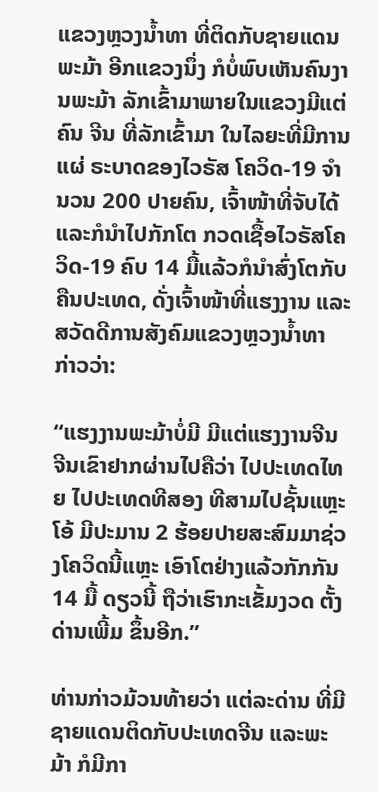ແຂວງຫຼວງນໍ້າທາ ທີ່ຕິດກັບຊາຍແດນພະມ້າ ອີກແຂວງນຶ່ງ ກໍບໍ່ພົບເຫັນຄົນງານພະມ້າ ລັກເຂົ້າມາພາຍໃນແຂວງມີແຕ່ຄົນ ຈີນ ທີ່ລັກເຂົ້າມາ ໃນໄລຍະທີ່ມີການແຜ່ ຣະບາດຂອງໄວຣັສ ໂຄວິດ-19 ຈໍານວນ 200 ປາຍຄົນ, ເຈົ້າໜ້າທີ່ຈັບໄດ້ ແລະກໍນໍາໄປກັກໂຕ ກວດເຊື້ອໄວຣັສໂຄວິດ-19 ຄົບ 14 ມື້ແລ້ວກໍນໍາສົ່ງໂຕກັບຄືນປະເທດ, ດັ່ງເຈົ້າໜ້າທີ່ແຮງງານ ແລະສວັດດີການສັງຄົມແຂວງຫຼວງນໍ້າທາ ກ່າວວ່າ:

“ແຮງງານພະມ້າບໍ່ມີ ມີແຕ່ແຮງງານຈີນ ຈີນເຂົາຢາກຜ່ານໄປຄືວ່າ ໄປປະເທດໄທຍ ໄປປະເທດທີສອງ ທີສາມໄປຊັ້ນແຫຼະ ໂອ້ ມີປະມານ 2 ຮ້ອຍປາຍສະສົມມາຊ່ວງໂຄວິດນີ້ແຫຼະ ເອົາໂຕຢ່າງແລ້ວກັກກັນ 14 ມື້ ດຽວນີ້ ຖືວ່າເຮົາກະເຂັ້ມງວດ ຕັ້ງດ່ານເພີ້ມ ຂຶ້ນອີກ.”

ທ່ານກ່າວມ້ວນທ້າຍວ່າ ແຕ່ລະດ່ານ ທີ່ມີຊາຍແດນຕິດກັບປະເທດຈີນ ແລະພະມ້າ ກໍມີກາ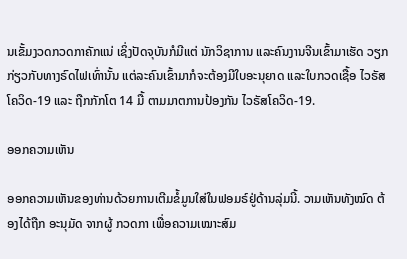ນເຂັ້ມງວດກວດກາຄັກແນ່ ເຊິ່ງປັດຈຸບັນກໍມີແຕ່ ນັກວິຊາການ ແລະຄົນງານຈີນເຂົ້າມາເຮັດ ວຽກກ່ຽວກັບທາງຣົດໄຟເທົ່ານັ້ນ ແຕ່ລະຄົນເຂົ້າມາກໍຈະຕ້ອງມີໃບອະນຸຍາດ ແລະໃບກວດເຊື້ອ ໄວຣັສ ໂຄວິດ-19 ແລະ ຖືກກັກໂຕ 14 ມື້ ຕາມມາຕການປ້ອງກັນ ໄວຣັສໂຄວິດ-19.

ອອກຄວາມເຫັນ

ອອກຄວາມເຫັນຂອງທ່ານດ້ວຍການເຕີມຂໍ້ມູນໃສ່ໃນຟອມຣ໌ຢູ່ດ້ານລຸ່ມນີ້. ວາມເຫັນທັງໝົດ ຕ້ອງໄດ້ຖືກ ອະນຸມັດ ຈາກຜູ້ ກວດກາ ເພື່ອຄວາມເໝາະສົມ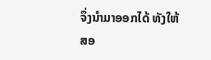ຈຶ່ງນໍາມາອອກໄດ້ ທັງໃຫ້ສອ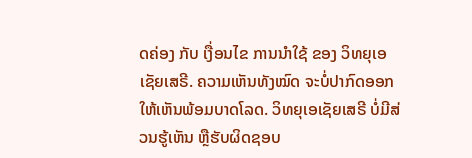ດຄ່ອງ ກັບ ເງື່ອນໄຂ ການນຳໃຊ້ ຂອງ ວິທຍຸເອເຊັຍເສຣີ. ຄວາມເຫັນທັງໝົດ ຈະບໍ່ປາກົດອອກ ໃຫ້ເຫັນພ້ອມບາດໂລດ. ວິທຍຸເອເຊັຍເສຣີ ບໍ່ມີສ່ວນຮູ້ເຫັນ ຫຼືຮັບຜິດຊອບ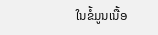ໃນຂໍ້ມູນເນື້ອ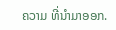ຄວາມ ທີ່ນໍາມາອອກ.